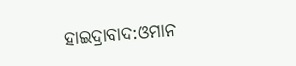ହାଇଦ୍ରାବାଦ:ଓମାନ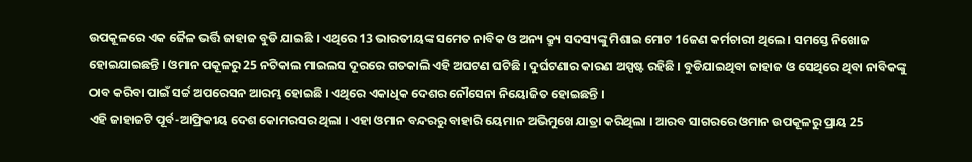ଉପକୂଳରେ ଏକ ଜୈଳ ଭର୍ତ୍ତି ଜାହାଜ ବୁଡି ଯାଇଛି । ଏଥିରେ 13 ଭାରତୀୟଙ୍କ ସମେତ ନାବିକ ଓ ଅନ୍ୟ କ୍ର୍ୟୁ ସଦସ୍ୟଙ୍କୁ ମିଶାଇ ମୋଟ 16ଜଣ କର୍ମଚାରୀ ଥିଲେ । ସମସ୍ତେ ନିଖୋଜ ହୋଇଯାଇଛନ୍ତି । ଓମାନ ପକୂଳରୁ 25 ନଟିକାଲ ମାଇଲସ ଦୂରରେ ଗତକାଲି ଏହି ଅଘଟଣ ଘଟିଛି । ଦୁର୍ଘଟଣାର କାରଣ ଅସ୍ପଷ୍ଟ ରହିଛି । ବୁଡିଯାଇଥିବା ଜାହାଜ ଓ ସେଥିରେ ଥିବା ନାବିକଙ୍କୁ ଠାବ କରିବା ପାଇଁ ସର୍ଚ୍ଚ ଅପରେସନ ଆରମ୍ଭ ହୋଇଛି । ଏଥିରେ ଏକାଧିକ ଦେଶର ନୌସେନା ନିୟୋଜିତ ହୋଇଛନ୍ତି ।
ଏହି ଜାହାଜଟି ପୂର୍ବ-ଆଫ୍ରିକୀୟ ଦେଶ କୋମରସର ଥିଲା । ଏହା ଓମାନ ବନ୍ଦରରୁ ବାହାରି ୟେମାନ ଅଭିମୁଖେ ଯାତ୍ରା କରିଥିଲା । ଆରବ ସାଗରରେ ଓମାନ ଉପକୂଳରୁ ପ୍ରାୟ 25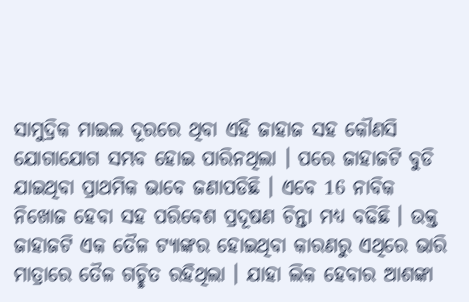ସାମୁଦ୍ରିକ ମାଇଲ ଦୂରରେ ଥିବା ଏହି ଜାହାଜ ସହ କୌଣସି ଯୋଗାଯୋଗ ସମ୍ଭବ ହୋଇ ପାରିନଥିଲା । ପରେ ଜାହାଜଟି ବୁଡି ଯାଇଥିବା ପ୍ରାଥମିକ ଭାବେ ଜଣାପଡିଛି । ଏବେ 16 ନାବିକ ନିଖୋଜ ହେବା ସହ ପରିବେଶ ପ୍ରଦୂଷଣ ଚିନ୍ତା ମଧ୍ୟ ବଢିଛି । ଉକ୍ତ ଜାହାଜଟି ଏକ ତୈଳ ଟ୍ୟାଙ୍କର ହୋଇଥିବା କାରଣରୁ ଏଥିରେ ଭାରି ମାତ୍ରାରେ ତୈଳ ଗଚ୍ଛିତ ରହିଥିଲା । ଯାହା ଲିକ ହେବାର ଆଶଙ୍କା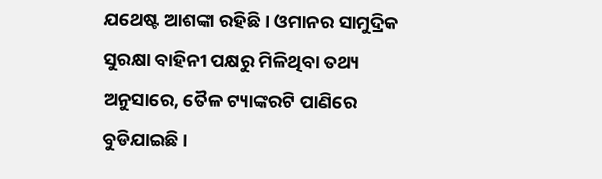ଯଥେଷ୍ଟ ଆଶଙ୍କା ରହିଛି । ଓମାନର ସାମୁଦ୍ରିକ ସୁରକ୍ଷା ବାହିନୀ ପକ୍ଷରୁ ମିଳିଥିବା ତଥ୍ୟ ଅନୁସାରେ, ତୈଳ ଟ୍ୟାଙ୍କରଟି ପାଣିରେ ବୁଡିଯାଇଛି ।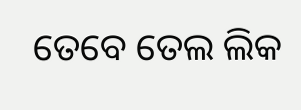ତେବେ ତେଲ ଲିକ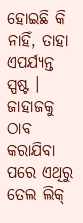ହୋଇଛି କି ନାହିଁ, ତାହା ଏପର୍ଯ୍ୟନ୍ତ ସ୍ପଷ୍ଟ । ଜାହାଜକୁ ଠାବ କରାଯିବା ପରେ ଏଥିରୁ ତେଲ ଲିକ୍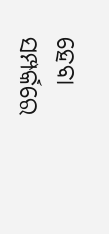ହେବା ସମ୍ପର୍କରେ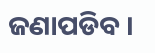ଜଣାପଡିବ ।